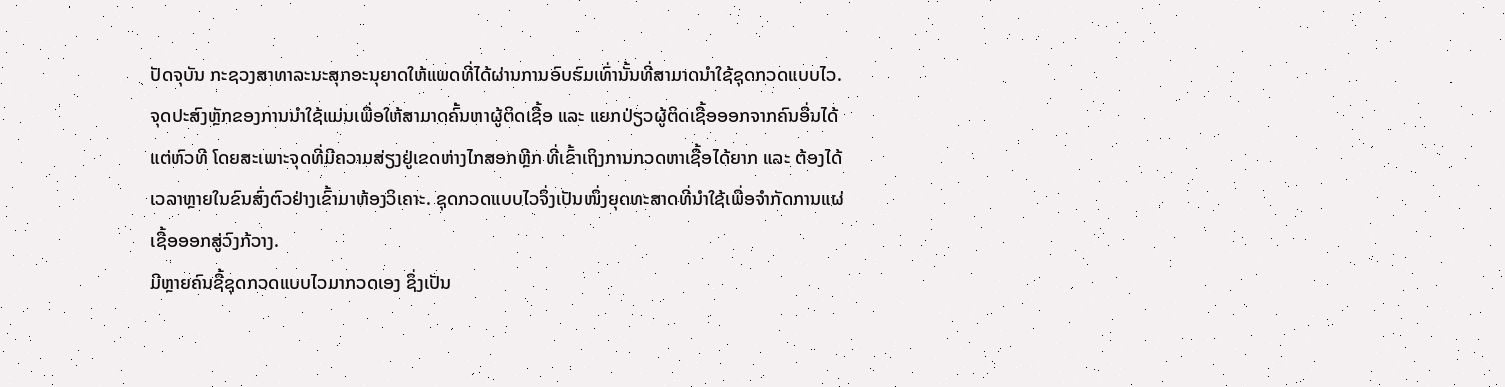ປັດຈຸບັນ ກະຊວງສາທາລະນະສຸກອະນຸຍາດໃຫ້ແພດທີ່ໄດ້ຜ່ານການອົບຮົມເທົ່ານັ້ນທີ່ສາມາດນໍາໃຊ້ຊຸດກວດແບບໄວ.
ຈຸດປະສົງຫຼັກຂອງການນຳໃຊ້ແມ່ນເພື່ອໃຫ້ສາມາດຄົ້ນຫາຜູ້ຕິດເຊື້ອ ແລະ ແຍກປ່ຽວຜູ້ຕິດເຊື້ອອອກຈາກຄົນອື່ນໄດ້ແຕ່ຫົວທີ ໂດຍສະເພາະຈຸດທີ່ມີຄວາມສ່ຽງຢູ່ເຂດຫ່າງໄກສອກຫຼີກ ທີ່ເຂົ້າເຖິງການກວດຫາເຊື້ອໄດ້ຍາກ ແລະ ຕ້ອງໄດ້ເວລາຫຼາຍໃນຂົນສົ່ງຕົວຢ່າງເຂົ້າມາຫ້ອງວິເຄາະ. ຊຸດກວດແບບໄວຈຶ່ງເປັນໜຶ່ງຍຸດທະສາດທີ່ນຳໃຊ້ເພື່ອຈຳກັດການແຜ່ເຊື້ອອອກສູ່ວົງກ້ວາງ.
ມີຫຼາຍຄົນຊື້ຊຸດກວດແບບໄວມາກວດເອງ ຊຶ່ງເປັນ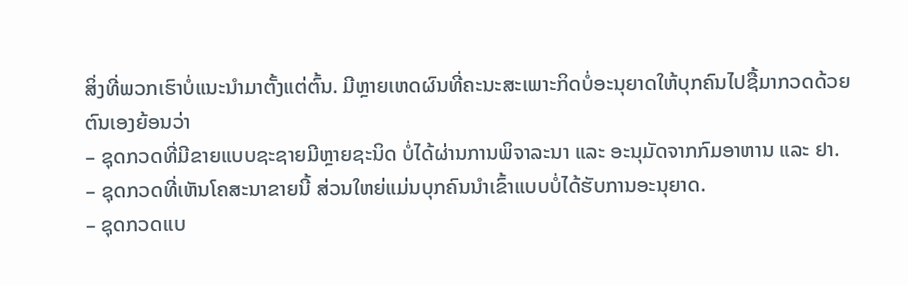ສິ່ງທີ່ພວກເຮົາບໍ່ແນະນໍາມາຕັ້ງແຕ່ຕົ້ນ. ມີຫຼາຍເຫດຜົນທີ່ຄະນະສະເພາະກິດບໍ່ອະນຸຍາດໃຫ້ບຸກຄົນໄປຊື້ມາກວດດ້ວຍຕົນເອງຍ້ອນວ່າ
– ຊຸດກວດທີ່ມີຂາຍແບບຊະຊາຍມີຫຼາຍຊະນິດ ບໍ່ໄດ້ຜ່ານການພິຈາລະນາ ແລະ ອະນຸມັດຈາກກົມອາຫານ ແລະ ຢາ.
– ຊຸດກວດທີ່ເຫັນໂຄສະນາຂາຍນີ້ ສ່ວນໃຫຍ່ແມ່ນບຸກຄົນນໍາເຂົ້າແບບບໍ່ໄດ້ຮັບການອະນຸຍາດ.
– ຊຸດກວດແບ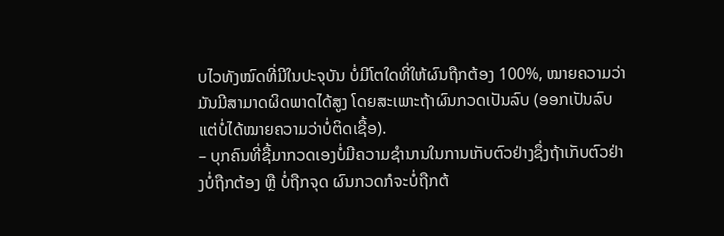ບໄວທັງໝົດທີ່ມີໃນປະຈຸບັນ ບໍ່ມີໂຕໃດທີ່ໃຫ້ຜົນຖືກຕ້ອງ 100%, ໝາຍຄວາມວ່າ ມັນມີສາມາດຜິດພາດໄດ້ສູງ ໂດຍສະເພາະຖ້າຜົນກວດເປັນລົບ (ອອກເປັນລົບແຕ່ບໍ່ໄດ້ໝາຍຄວາມວ່າບໍ່ຕິດເຊື້ອ).
– ບຸກຄົນທີ່ຊື້ມາກວດເອງບໍ່ມີຄວາມຊໍານານໃນການເກັບຕົວຢ່າງຊຶ່ງຖ້າເກັບຕົວຢ່າງບໍ່ຖືກຕ້ອງ ຫຼື ບໍ່ຖືກຈຸດ ຜົນກວດກໍຈະບໍ່ຖືກຕ້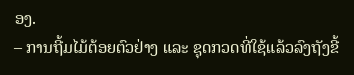ອງ.
– ການຖີ້ມໄມ້ຕ້ອຍຕົວຢ່າງ ແລະ ຊຸດກວດທີ່ໃຊ້ແລ້ວລົງຖັງຂີ້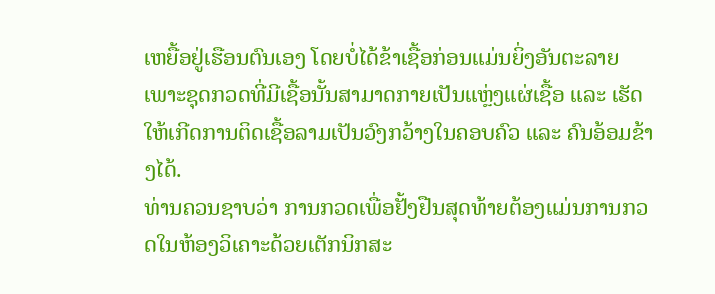ເຫຍື້ອຢູ່ເຮືອນຕົນເອງ ໂດຍບໍ່ໄດ້ຂ້າເຊື້ອກ່ອນແມ່ນຍິ່ງອັນຕະລາຍ ເພາະຊຸດກວດທີ່ມີເຊື້ອນັ້ນສາມາດກາຍເປັນແຫຼ່ງແຜ່ເຊື້ອ ແລະ ເຮັດໃຫ້ເກີດການຕິດເຊື້ອລາມເປັນວົງກວ້າງໃນຄອບຄົວ ແລະ ຄົນອ້ອມຂ້າງໄດ້.
ທ່ານຄວນຊາບວ່າ ການກວດເພື່ອຢັ້ງຢືນສຸດທ້າຍຕ້ອງແມ່ນການກວດໃນຫ້ອງວິເຄາະດ້ວຍເຕັກນິກສະ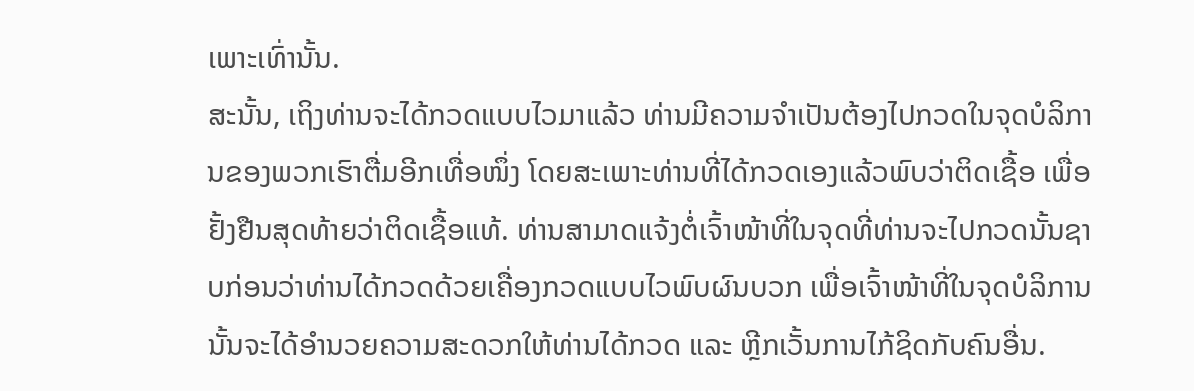ເພາະເທົ່ານັ້ນ.
ສະນັ້ນ, ເຖິງທ່ານຈະໄດ້ກວດແບບໄວມາແລ້ວ ທ່ານມີຄວາມຈໍາເປັນຕ້ອງໄປກວດໃນຈຸດບໍລິການຂອງພວກເຮົາຕື່ມອີກເທື່ອໜຶ່ງ ໂດຍສະເພາະທ່ານທີ່ໄດ້ກວດເອງແລ້ວພົບວ່າຕິດເຊື້ອ ເພື່ອຢັ້ງຢືນສຸດທ້າຍວ່າຕິດເຊື້ອແທ້. ທ່ານສາມາດແຈ້ງຕໍ່ເຈົ້າໜ້າທີ່ໃນຈຸດທີ່ທ່ານຈະໄປກວດນັ້ນຊາບກ່ອນວ່າທ່ານໄດ້ກວດດ້ວຍເຄື່ອງກວດແບບໄວພົບຜົນບວກ ເພື່ອເຈົ້າໜ້າທີ່ໃນຈຸດບໍລິການນັ້ນຈະໄດ້ອໍານວຍຄວາມສະດວກໃຫ້ທ່ານໄດ້ກວດ ແລະ ຫຼີກເວັ້ນການໄກ້ຊິດກັບຄົນອື່ນ.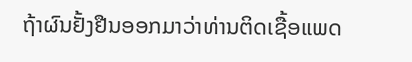ຖ້າຜົນຢັ້ງຢືນອອກມາວ່າທ່ານຕິດເຊື້ອແພດ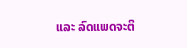ແລະ ລົດແພດຈະຕິ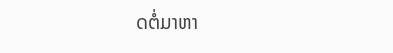ດຕໍ່ມາຫາ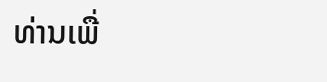ທ່ານເພື່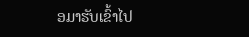ອມາຮັບເຂົ້າໄປ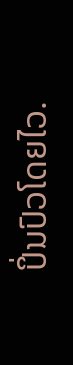ປິ່ນປົວໂດຍໄວ.